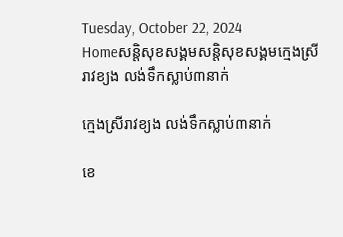Tuesday, October 22, 2024
Homeសន្ដិសុខសង្គមសន្តិសុខសង្គមក្មេងស្រីរាវខ្យង លង់ទឹកស្លាប់៣នាក់

ក្មេងស្រីរាវខ្យង លង់ទឹកស្លាប់៣នាក់

ខេ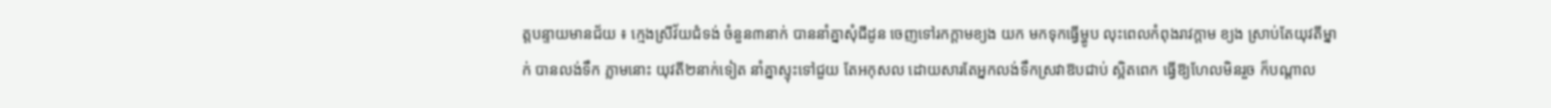ត្តបន្ទាយមានជ័យ ៖ ក្មេងស្រីវ័យជំទង់ ចំនួន៣នាក់ បាននាំគ្នាសុំជីដូន ចេញទៅរកក្តាមខ្យង យក មកទុកធ្វើម្ហូប លុះពេលកំពុងរាវក្តាម ខ្យង ស្រាប់តែយុវតីម្នាក់ បានលង់ទឹក ភ្លាមនោះ យុវតី២នាក់ទៀត នាំគ្នាស្ទុះទៅជួយ តែអកុសល ដោយសារតែអ្នកលង់ទឹកស្រវាឱបជាប់ ស្អិតពេក ធ្វើឱ្យហែលមិនរួច ក៏បណ្តាល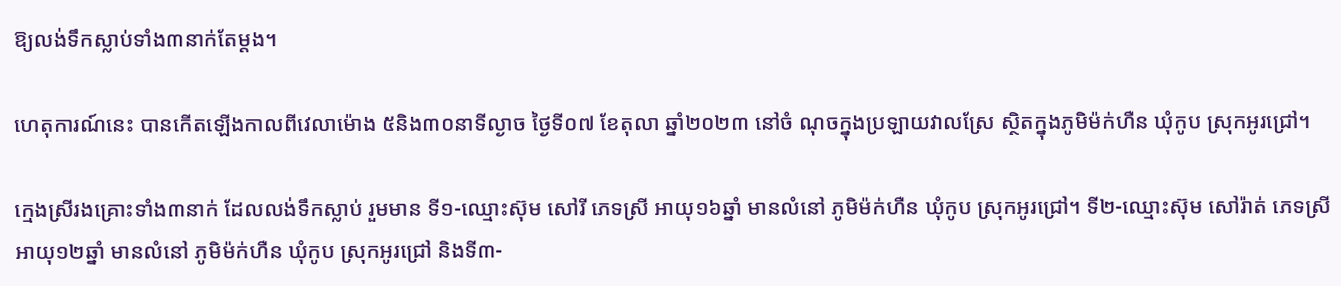ឱ្យលង់ទឹកស្លាប់ទាំង៣នាក់តែម្តង។

ហេតុការណ៍នេះ បានកើតឡើងកាលពីវេលាម៉ោង ៥និង៣០នាទីល្ងាច ថ្ងៃទី០៧ ខែតុលា ឆ្នាំ២០២៣ នៅចំ ណុចក្នុងប្រឡាយវាលស្រែ ស្ថិតក្នុងភូមិម៉ក់ហឺន ឃុំកូប ស្រុកអូរជ្រៅ។

ក្មេងស្រីរងគ្រោះទាំង៣នាក់ ដែលលង់ទឹកស្លាប់ រួមមាន ទី១-ឈ្មោះស៊ុម សៅរី ភេទស្រី អាយុ១៦ឆ្នាំ មានលំនៅ ភូមិម៉ក់ហឺន ឃុំកូប ស្រុកអូរជ្រៅ។ ទី២-ឈ្មោះស៊ុម សៅរ៉ាត់ ភេទស្រី អាយុ១២ឆ្នាំ មានលំនៅ ភូមិម៉ក់ហឺន ឃុំកូប ស្រុកអូរជ្រៅ និងទី៣-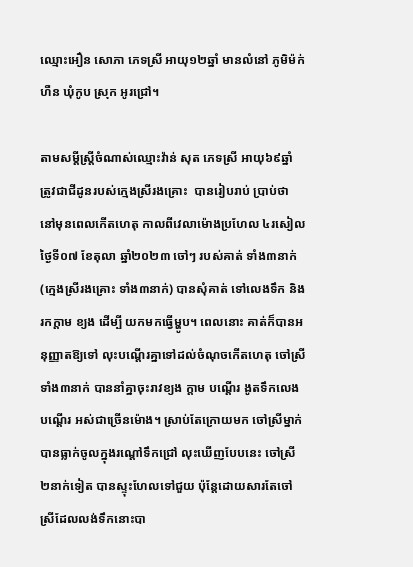ឈ្មោះអឿន សោភា ភេទស្រី អាយុ១២ឆ្នាំ មានលំនៅ ភូមិម៉ក់ហឺន ឃុំកូប ស្រុក អូរជ្រៅ។

តាមសម្តីស្ត្រីចំណាស់ឈ្មោះវ៉ាន់ សុត ភេទស្រី អាយុ៦៩ឆ្នាំ ត្រូវជាជីដូនរបស់ក្មេងស្រីរងគ្រោះ  បានរៀបរាប់ ប្រាប់ថា នៅមុនពេលកើតហេតុ កាលពីវេលាម៉ោងប្រហែល ៤រសៀល ថ្ងៃទី០៧ ខែតុលា ឆ្នាំ២០២៣ ចៅៗ របស់គាត់ ទាំង៣នាក់ (ក្មេងស្រីរងគ្រោះ ទាំង៣នាក់) បានសុំគាត់ ទៅលេងទឹក និងរកក្តាម ខ្យង ដើម្បី យកមកធ្វើម្ហូប។ ពេលនោះ គាត់ក៏បានអនុញ្ញាតឱ្យទៅ លុះបណ្តើរគ្នាទៅដល់ចំណុចកើតហេតុ ចៅស្រី ទាំង៣នាក់ បាននាំគ្នាចុះរាវខ្យង ក្តាម បណ្តើរ ងូតទឹកលេងបណ្តើរ អស់ជាច្រើនម៉ោង។ ស្រាប់តែក្រោយមក ចៅស្រីម្នាក់ បានធ្លាក់ចូលក្នុងរណ្តៅទឹកជ្រៅ លុះឃើញបែបនេះ ចៅស្រី ២នាក់ទៀត បានស្ទុះហែលទៅជួយ ប៉ុន្តែដោយសារតែចៅស្រីដែលលង់ទឹកនោះបា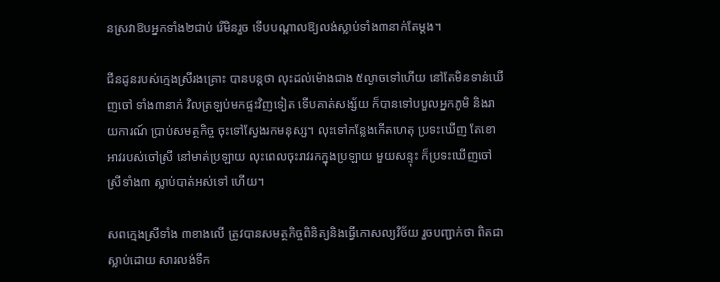នស្រវាឱបអ្នកទាំង២ជាប់ រើមិនរួច ទើបបណ្តាលឱ្យលង់ស្លាប់ទាំង៣នាក់តែម្តង។

ជីនដូនរបស់ក្មេងស្រីរងគ្រោះ បានបន្តថា លុះដល់ម៉ោងជាង ៥ល្ងាចទៅហើយ នៅតែមិនទាន់ឃើញចៅ ទាំង៣នាក់ វិលត្រឡប់មកផ្ទះវិញទៀត ទើបគាត់សង្ស័យ ក៏បានទៅបបួលអ្នកភូមិ និងរាយការណ៍ ប្រាប់សមត្ថកិច្ច ចុះទៅស្វែងរកមនុស្ស។ លុះទៅកន្លែងកើតហេតុ ប្រទះឃើញ តែខោអាវរបស់ចៅស្រី នៅមាត់ប្រឡាយ លុះពេលចុះរាវរកក្នុងប្រឡាយ មួយសន្ទុះ ក៏ប្រទះឃើញចៅស្រីទាំង៣ ស្លាប់បាត់អស់ទៅ ហើយ។

សពក្មេងស្រីទាំង ៣ខាងលើ ត្រូវបានសមត្ថកិច្ចពិនិត្យនិងធ្វើកោសល្យវិច័យ រួចបញ្ជាក់ថា ពិតជាស្លាប់ដោយ សារលង់ទឹក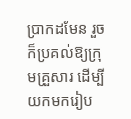ប្រាកដមែន រួចក៏ប្រគល់ឱ្យក្រុមគ្រួសារ ដើម្បីយកមករៀប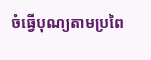ចំធ្វើបុណ្យតាមប្រពៃ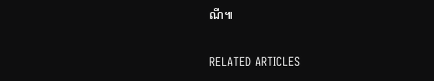ណី៕

RELATED ARTICLES